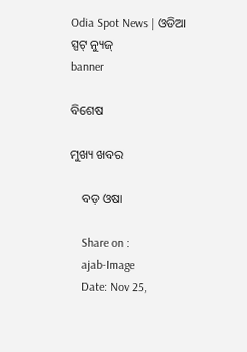Odia Spot News | ଓଡିଆ ସ୍ପଟ୍ ନ୍ୟୁଜ୍
banner

ବିଶେଷ

ମୁଖ୍ୟ ଖବର

    ବଡ଼ ଓଷା

    Share on :
    ajab-Image
    Date: Nov 25,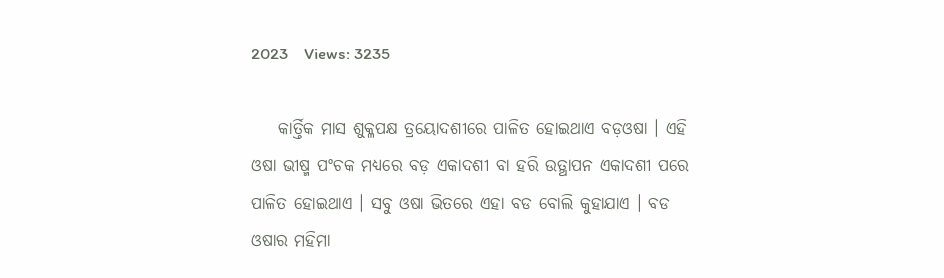2023    Views: 3235

    କାର୍ତ୍ତିକ ମାସ ଶୁକ୍ଳପକ୍ଷ ତ୍ରୟୋଦଶୀରେ ପାଳିତ ହୋଇଥାଏ ବଡ଼ଓଷା । ଏହି ଓଷା ଭୀଷ୍ମ ପଂଚକ ମଧ୍ୟରେ ବଡ଼ ଏକାଦଶୀ ବା ହରି ଉତ୍ଥାପନ ଏକାଦଶୀ ପରେ ପାଳିତ ହୋଇଥାଏ । ସବୁ ଓଷା ଭିତରେ ଏହା ବଡ ବୋଲି କୁହାଯାଏ । ବଡ ଓଷାର ମହିମା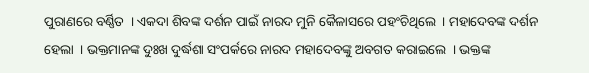ପୁରାଣରେ ବର୍ଣ୍ଣିତ  । ଏକଦା ଶିବଙ୍କ ଦର୍ଶନ ପାଇଁ ନାରଦ ମୁନି କୈଳାସରେ ପହଂଚିଥିଲେ  । ମହାଦେବଙ୍କ ଦର୍ଶନ ହେଲା  । ଭକ୍ତମାନଙ୍କ ଦୁଃଖ ଦୁର୍ଦ୍ଧଶା ସଂପର୍କରେ ନାରଦ ମହାଦେବଙ୍କୁ ଅବଗତ କରାଇଲେ  । ଭକ୍ତଙ୍କ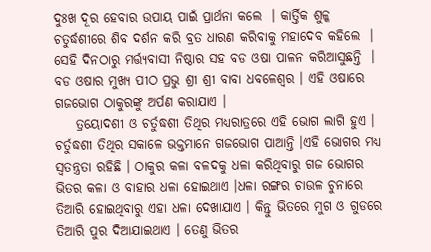ଦୁଃଖ ଦୂର ହେବାର ଉପାୟ ପାଇଁ ପ୍ରାର୍ଥନା କଲେ  । କାର୍ତ୍ତିକ ଶୁଳ୍କ ଚତୁର୍ଦ୍ଧଶୀରେ ଶିବ ଦର୍ଶନ କରି ବ୍ରତ ଧାରଣ କରିବାକୁ ମହାଦେବ କହିଲେ  । ସେହି ଦିନଠାରୁ ମର୍ତ୍ତ୍ୟବାସୀ ନିଷ୍ଠାର ସହ ବଡ ଓଷା ପାଳନ କରିଆସୁଛନ୍ତି  । ବଡ ଓଷାର ମୁଖ୍ୟ ପୀଠ ପ୍ରଭୁ ଶ୍ରୀ ଶ୍ରୀ ବାବା ଧବଳେଶ୍ୱର । ଏହି ଓଷାରେ ଗଜଭୋଗ ଠାକୁରଙ୍କୁ ଅର୍ପଣ କରାଯାଏ ।
    ତ୍ରୟୋଦଶୀ ଓ ଚର୍ତୁଦ୍ଧଶୀ ତିଥିର ମଧ୍ୟରାତ୍ରରେ ଏହି ଭୋଗ ଲାଗି ହୁଏ । ଚର୍ତୁଦ୍ଧଶୀ ତିଥିର ସକାଳେ ଭକ୍ତମାନେ ଗଜଭୋଗ ପାଆନ୍ତି ।ଏହି ଭୋଗର ମଧ୍ୟ ସ୍ୱତନ୍ତ୍ରତା ରହିଛି । ଠାକୁର କଳା ବଳଦକୁ ଧଳା କରିଥିବାରୁ ଗଜ ଭୋଗର ଭିତର କଳା ଓ ବାହାର ଧଳା ହୋଇଥାଏ ।ଧଳା ରଙ୍ଗର ଚାଉଳ ଚୁନାରେ ତିଆରି ହୋଇଥିବାରୁ ଏହା ଧଳା ଦେଖାଯାଏ । କିନ୍ତୁ ଭିତରେ ମୁଗ ଓ ଗୁଡରେ ତିଆରି ପୁର ଦିଆଯାଇଥାଏ । ତେଣୁ ଭିତର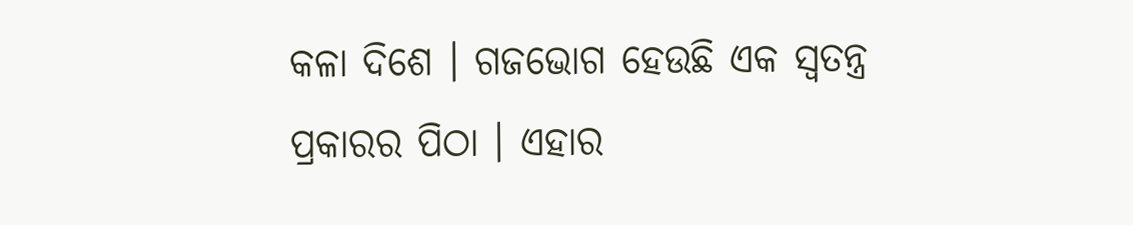କଳା ଦିଶେ । ଗଜଭୋଗ ହେଉଛି ଏକ ସ୍ୱତନ୍ତ୍ର ପ୍ରକାରର ପିଠା । ଏହାର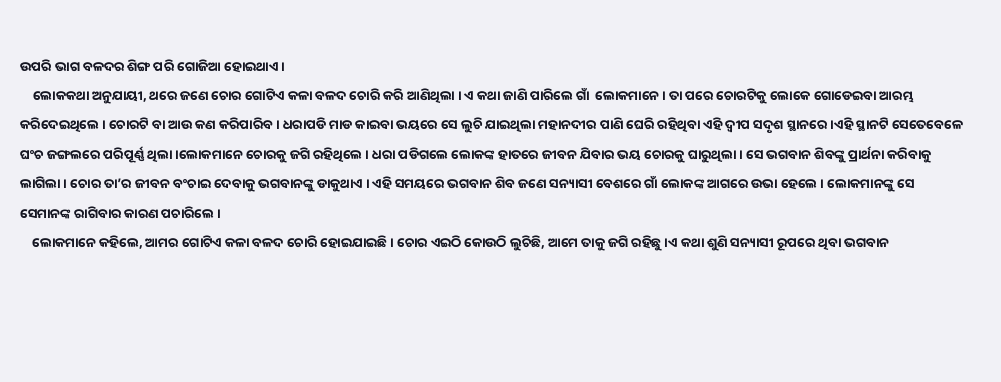ଉପରି ଭାଗ ବଳଦର ଶିଙ୍ଗ ପରି ଗୋଜିଆ ହୋଇଥାଏ ।
    ଲୋକକଥା ଅନୁଯାୟୀ, ଥରେ ଜଣେ ଚୋର ଗୋଟିଏ କଳା ବଳଦ ଚୋରି କରି ଆଣିଥିଲା । ଏ କଥା ଜାଣି ପାରିଲେ ଗାଁ  ଲୋକମାନେ । ତା ପରେ ଚୋରଟିକୁ ଲୋକେ ଗୋଡେଇବା ଆରମ୍ଭ କରିଦେଇଥିଲେ । ଚୋରଟି ବା ଆଉ କଣ କରିପାରିବ । ଧରାପଡି ମାଡ କାଇବା ଭୟରେ ସେ ଲୁଚି ଯାଇଥିଲା ମହାନଦୀର ପାଣି ଘେରି ରହିଥିବା ଏହି ଦ୍ୱୀପ ସଦୃଶ ସ୍ଥାନରେ ।ଏହି ସ୍ଥାନଟି ସେତେବେଳେ ଘଂଚ ଜଙ୍ଗଲରେ ପରିପୂର୍ଣ୍ଣ ଥିଲା ।ଲୋକମାନେ ଚୋରକୁ ଜଗି ରହିଥିଲେ । ଧରା ପଡିଗଲେ ଲୋକଙ୍କ ହାତରେ ଜୀବନ ଯିବାର ଭୟ ଚୋରକୁ ଘାରୁଥିଲା । ସେ ଭଗବାନ ଶିବଙ୍କୁ ପ୍ରାର୍ଥନା କରିବାକୁ ଲାଗିଲା । ଚୋର ତା’ର ଜୀବନ ବଂଚାଇ ଦେବାକୁ ଭଗବାନଙ୍କୁ ଡାକୁଥାଏ । ଏହି ସମୟରେ ଭଗବାନ ଶିବ ଜଣେ ସନ୍ୟାସୀ ବେଶରେ ଗାଁ ଲୋକଙ୍କ ଆଗରେ ଉଭା ହେଲେ । ଲୋକମାନଙ୍କୁ ସେ ସେମାନଙ୍କ ରାଗିବାର କାରଣ ପଚାରିଲେ ।
    ଲୋକମାନେ କହିଲେ, ଆମର ଗୋଟିଏ କଳା ବଳଦ ଚୋରି ହୋଇଯାଇଛି । ଚୋର ଏଇଠି କୋଉଠି ଲୁଚିଛି, ଆମେ ତାକୁ ଜଗି ରହିଛୁ ।ଏ କଥା ଶୁଣି ସନ୍ୟାସୀ ରୂପରେ ଥିବା ଭଗବାନ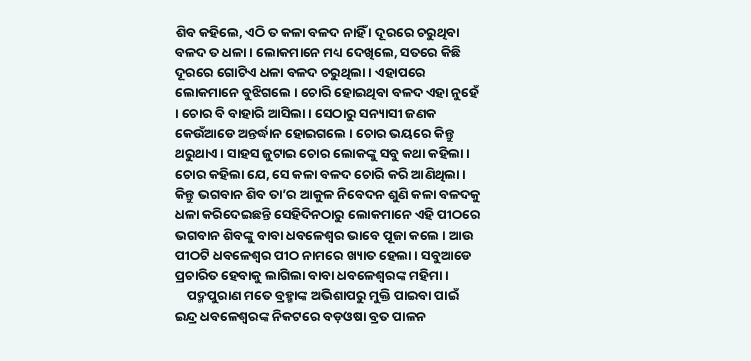ଶିବ କହିଲେ, ଏଠି ତ କଳା ବଳଦ ନାହିଁ । ଦୂରରେ ଚରୁଥିବା ବଳଦ ତ ଧଳା । ଲୋକମାନେ ମଧ୍ୟ ଦେଖିଲେ, ସତରେ କିଛି ଦୂରରେ ଗୋଟିଏ ଧଳା ବଳଦ ଚରୁଥିଲା । ଏହାପରେ ଲୋକମାନେ ବୁଝିଗଲେ । ଚୋରି ହୋଇଥିବା ବଳଦ ଏହା ନୁହେଁ । ଚୋର ବି ବାହାରି ଆସିଲା । ସେଠାରୁ ସନ୍ୟାସୀ ଜଣକ କେଉଁଆଡେ ଅନ୍ତର୍ଦ୍ଧାନ ହୋଇଗଲେ । ଚୋର ଭୟରେ କିନ୍ତୁ ଥରୁଥାଏ । ସାହସ ଜୁଟାଇ ଚୋର ଲୋକଙ୍କୁ ସବୁ କଥା କହିଲା । ଚୋର କହିଲା ଯେ, ସେ କଳା ବଳଦ ଚୋରି କରି ଆଣିଥିଲା । କିନ୍ତୁ ଭଗବାନ ଶିବ ତା’ର ଆକୁଳ ନିବେଦନ ଶୁଣି କଳା ବଳଦକୁ ଧଳା କରିଦେଇଛନ୍ତି ସେହିଦିନଠାରୁ ଲୋକମାନେ ଏହି ପୀଠରେ ଭଗବାନ ଶିବଙ୍କୁ ବାବା ଧବଳେଶ୍ୱର ଭାବେ ପୂଜା କଲେ । ଆଉ ପୀଠଟି ଧବଳେଶ୍ୱର ପୀଠ ନାମରେ ଖ୍ୟାତ ହେଲା । ସବୁଆଡେ ପ୍ରଚାରିତ ହେବାକୁ ଲାଗିଲା ବାବା ଧବଳେଶ୍ୱରଙ୍କ ମହିମା ।
    ପଦ୍ମପୁରାଣ ମତେ ବ୍ରହ୍ମାଙ୍କ ଅଭିଶାପରୁ ମୁକ୍ତି ପାଇବା ପାଇଁ ଇନ୍ଦ୍ର ଧବଳେଶ୍ୱରଙ୍କ ନିକଟରେ ବଡ଼ଓଷା ବ୍ରତ ପାଳନ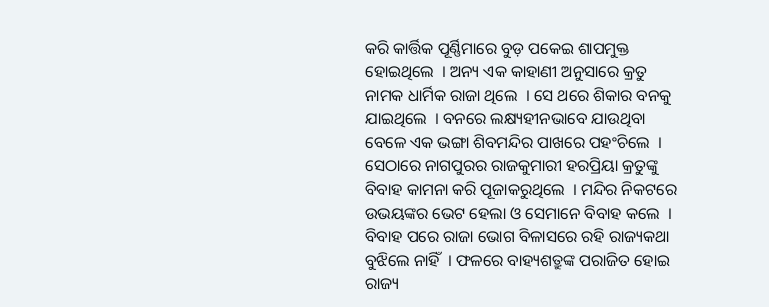କରି କାର୍ତ୍ତିକ ପୂର୍ଣ୍ଣିମାରେ ବୁଡ଼ ପକେଇ ଶାପମୁକ୍ତ ହୋଇଥିଲେ  । ଅନ୍ୟ ଏକ କାହାଣୀ ଅନୁସାରେ କ୍ରତୁ ନାମକ ଧାର୍ମିକ ରାଜା ଥିଲେ  । ସେ ଥରେ ଶିକାର ବନକୁ ଯାଇଥିଲେ  । ବନରେ ଲକ୍ଷ୍ୟହୀନଭାବେ ଯାଉଥିବା ବେଳେ ଏକ ଭଙ୍ଗା ଶିବମନ୍ଦିର ପାଖରେ ପହଂଚିଲେ  । ସେଠାରେ ନାଗପୁରର ରାଜକୁମାରୀ ହରପ୍ରିୟା କ୍ରତୁଙ୍କୁ ବିବାହ କାମନା କରି ପୂଜାକରୁଥିଲେ  । ମନ୍ଦିର ନିକଟରେ ଉଭୟଙ୍କର ଭେଟ ହେଲା ଓ ସେମାନେ ବିବାହ କଲେ  । ବିବାହ ପରେ ରାଜା ଭୋଗ ବିଳାସରେ ରହି ରାଜ୍ୟକଥା ବୁଝିଲେ ନାହିଁ  । ଫଳରେ ବାହ୍ୟଶତ୍ରୁଙ୍କ ପରାଜିତ ହୋଇ ରାଜ୍ୟ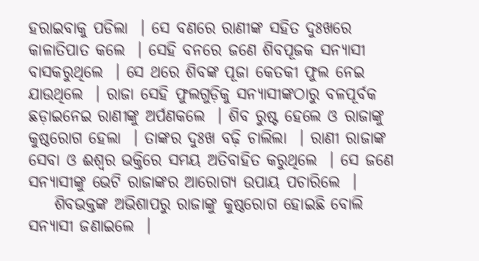ହରାଇବାକୁ ପଡିଲା  । ସେ ବଣରେ ରାଣୀଙ୍କ ସହିତ ଦୁଃଖରେ କାଳାତିପାତ କଲେ  । ସେହି ବନରେ ଜଣେ ଶିବପୂଜକ ସନ୍ୟାସୀ ବାସକରୁଥିଲେ  । ସେ ଥରେ ଶିବଙ୍କ ପୂଜା କେତକୀ ଫୁଲ ନେଇ ଯାଉଥିଲେ  । ରାଜା ସେହି ଫୁଲଗୁଡ଼ିକୁ ସନ୍ୟାସୀଙ୍କଠାରୁ ବଳପୂର୍ବକ ଛଡ଼ାଇନେଇ ରାଣୀଙ୍କୁ ଅର୍ପଣକଲେ  । ଶିବ ରୁଷ୍ଟ ହେଲେ ଓ ରାଜାଙ୍କୁ କୁଷ୍ଠରୋଗ ହେଲା  । ତାଙ୍କର ଦୁଃଖ ବଢ଼ି ଚାଲିଲା  । ରାଣୀ ରାଜାଙ୍କ ସେବା ଓ ଈଶ୍ୱର ଭକ୍ତିରେ ସମୟ ଅତିବାହିତ କରୁଥିଲେ  । ସେ ଜଣେ ସନ୍ୟାସୀଙ୍କୁ ଭେଟି ରାଜାଙ୍କର ଆରୋଗ୍ୟ ଉପାୟ ପଚାରିଲେ  ।
    ଶିବଭକ୍ତଙ୍କ ଅଭିଶାପରୁ ରାଜାଙ୍କୁ କୁଷ୍ଠରୋଗ ହୋଇଛି ବୋଲି ସନ୍ୟାସୀ ଜଣାଇଲେ  ।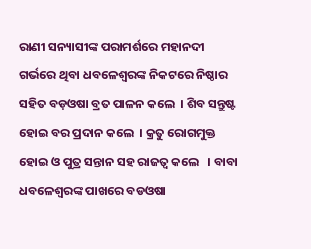ରାଣୀ ସନ୍ୟାସୀଙ୍କ ପରାମର୍ଶରେ ମହାନଦୀ ଗର୍ଭରେ ଥିବା ଧବଳେଶ୍ୱରଙ୍କ ନିକଟରେ ନିଷ୍ଠାର ସହିତ ବଡ଼ଓଷା ବ୍ରତ ପାଳନ କଲେ  । ଶିବ ସନ୍ତୁଷ୍ଟ ହୋଇ ବର ପ୍ରଦାନ କଲେ  । କ୍ରତୁ ରୋଗମୁକ୍ତ ହୋଇ ଓ ପୁତ୍ର ସନ୍ତାନ ସହ ରାଜତ୍ୱ କଲେ   । ବାବା ଧବଳେଶ୍ୱରଙ୍କ ପାଖରେ ବଡଓଷା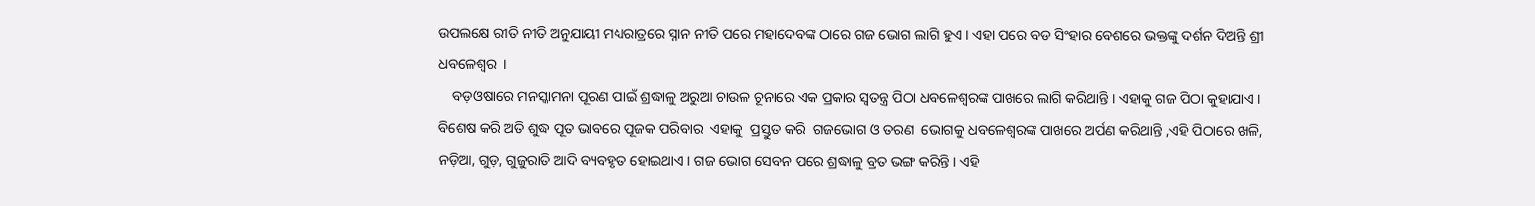ଉପଲକ୍ଷେ ରୀତି ନୀତି ଅନୁଯାୟୀ ମଧ୍ୟରାତ୍ରରେ ସ୍ନାନ ନୀତି ପରେ ମହାଦେବଙ୍କ ଠାରେ ଗଜ ଭୋଗ ଲାଗି ହୁଏ । ଏହା ପରେ ବଡ ସିଂହାର ବେଶରେ ଭକ୍ତଙ୍କୁ ଦର୍ଶନ ଦିଅନ୍ତି ଶ୍ରୀ ଧବଳେଶ୍ୱର  ।
    ବଡ଼ଓଷାରେ ମନସ୍କାମନା ପୂରଣ ପାଇଁ ଶ୍ରଦ୍ଧାଳୁ ଅରୁଆ ଚାଉଳ ଚୂନାରେ ଏକ ପ୍ରକାର ସ୍ୱତନ୍ତ୍ର ପିଠା ଧବଳେଶ୍ୱରଙ୍କ ପାଖରେ ଲାଗି କରିଥାନ୍ତି । ଏହାକୁ ଗଜ ପିଠା କୁହାଯାଏ । ବିଶେଷ କରି ଅତି ଶୁଦ୍ଧ ପୂତ ଭାବରେ ପୂଜକ ପରିବାର  ଏହାକୁ  ପ୍ରସ୍ତୁତ କରି  ଗଜଭୋଗ ଓ ତରଣ  ଭୋଗକୁ ଧବଳେଶ୍ୱରଙ୍କ ପାଖରେ ଅର୍ପଣ କରିଥାନ୍ତି ,ଏହି ପିଠାରେ ଖଳି, ନଡ଼ିଆ, ଗୁଡ଼, ଗୁଜୁରାତି ଆଦି ବ୍ୟବହୃତ ହୋଇଥାଏ । ଗଜ ଭୋଗ ସେବନ ପରେ ଶ୍ରଦ୍ଧାଳୁ ବ୍ରତ ଭଙ୍ଗ କରିନ୍ତି । ଏହି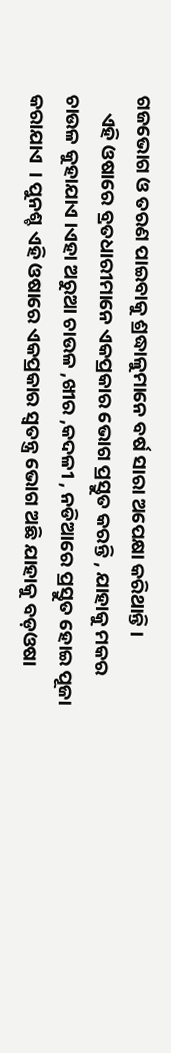ଗଜଭୋଗ ଓ ତରଣ ପାଇବାକୁ ଶ୍ରଦ୍ଧାଳୁମାନେ ବର୍ଷ ସାରା ଅପେକ୍ଷା କରିଥାନ୍ତି ।
    ଏହି ଓଷାରେ ବ୍ରତଧାରୀମାନେ ଏକପ୍ରକାର ଭୋଗ ପ୍ରସ୍ତୁତ କରନ୍ତି , ଯାହାକୁ ମକର ଚାଉଳ କୁହାଯାଏ ।ଏହା ଅରୁଆ ଚାଉଳ ,ଖୀର ,କଦଳୀ , ନଡିଆରେ ପ୍ରସ୍ତୁତ ହୋଇ ପୂଜା କରାଯାଏ  । ପୁନଶ୍ଚ ଏହି ଓଷାରେ ଏକପ୍ରକାର ସ୍ୱତନ୍ତ୍ର ଭୋଗ ଅଛି ଯାହାକୁ ବଡ଼ଓଷା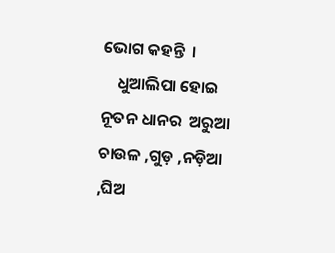ଭୋଗ କହନ୍ତି  ।
    ଧୁଆଲିପା ହୋଇ ନୂତନ ଧାନର  ଅରୁଆ ଚାଉଳ ,ଗୁଡ଼ ,ନଡ଼ିଆ ,ଘିଅ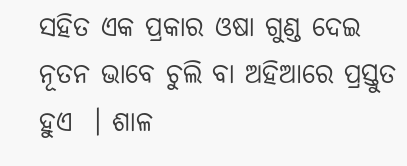ସହିତ ଏକ ପ୍ରକାର ଓଷା ଗୁଣ୍ଡ ଦେଇ  ନୂତନ ଭାବେ ଚୁଲି ବା ଅହିଆରେ ପ୍ରସ୍ତୁତ ହୁଏ  । ଶାଳ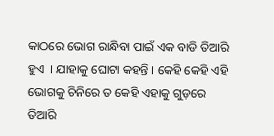କାଠରେ ଭୋଗ ରାନ୍ଧିବା ପାଇଁ ଏକ ବାଡି ତିଆରି ହୁଏ  । ଯାହାକୁ ଘୋଟା କହନ୍ତି । କେହି କେହି ଏହି ଭୋଗକୁ ଚିନିରେ ତ କେହି ଏହାକୁ ଗୁଡ଼ରେ ତିଆରି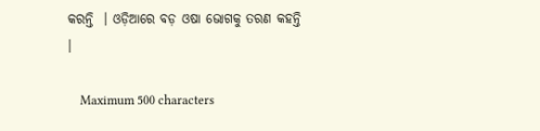କରନ୍ତି  । ଓଡ଼ିଆରେ ବଡ଼ ଓଷା ଭୋଗକୁ ତରଣ କହନ୍ତି  ।

    Maximum 500 characters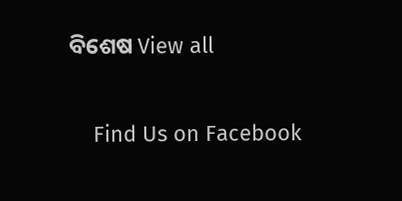ବିଶେଷ View all

    Find Us on Facebook